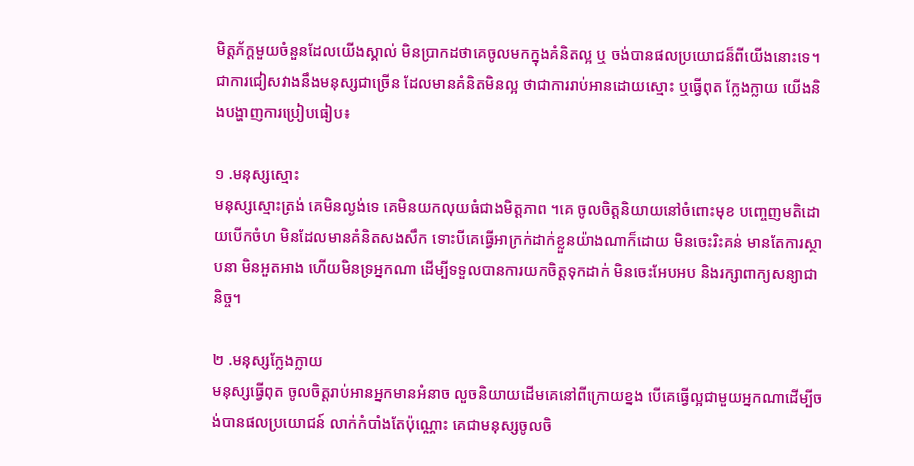មិត្តភ័ក្តមួយចំនួនដែលយើងស្គាល់ មិនប្រាកដថាគេចូលមកក្នុងគំនិតល្អ ឬ ចង់បានផលប្រយោជន៏ពីយើងនោះទេ។ជាការជៀសវាងនឹងមនុស្សជាច្រើន ដែលមានគំនិតមិនល្អ ថាជាការរាប់អានដោយស្មោះ ឬធ្វើពុត ក្លែងក្លាយ យើងនិងបង្ហាញការប្រៀបធៀប៖

១ .មនុស្សស្មោះ
មនុស្សស្មោះត្រង់ គេមិនល្ងង់ទេ គេមិនយកលុយធំជាងមិត្តភាព ។គេ ចូលចិត្តនិយាយនៅចំពោះមុខ បញ្ចេញមតិដោយបើកចំហ មិនដែលមានគំនិតសងសឹក ទោះបីគេធ្វើអាក្រក់ដាក់ខ្លួនយ៉ាងណាក៏ដោយ មិនចេះរិះគន់ មានតែការស្ថាបនា មិនអួតអាង ហើយមិនទ្រអ្នកណា ដើម្បីទទួលបានការយកចិត្តទុកដាក់ មិនចេះអែបអប និងរក្សាពាក្យសន្យាជានិច្ច។

២ .មនុស្សក្លែងក្លាយ
មនុស្សធ្វើពុត ចូលចិត្តរាប់អានអ្នកមានអំនាច លួចនិយាយដើមគេនៅពីក្រោយខ្នង បើគេធ្វេីល្អជាមួយអ្នកណាដើម្បីចង់បានផលប្រយោជន៍ លាក់កំបាំងតែប៉ុណ្ណោះ គេជាមនុស្សចូលចិ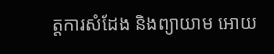ត្តការសំដែង និងព្យាយាម អោយ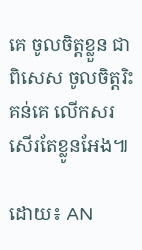គេ ចូលចិត្តខ្លួន ជាពិសេស ចូលចិត្តរិះគន់គេ លើកសរសើរតែខ្លូនអែង៕

ដោយ៖ AN